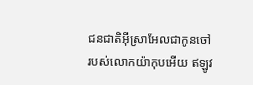ជនជាតិអ៊ីស្រាអែលជាកូនចៅ របស់លោកយ៉ាកុបអើយ ឥឡូវ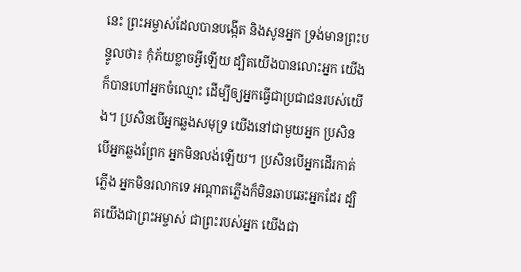នេះ ព្រះអម្ចាស់ដែលបានបង្កើត និងសូនអ្នក ទ្រង់មានព្រះបន្ទូលថា៖ កុំភ័យខ្លាចអ្វីឡើយ ដ្បិតយើងបានលោះអ្នក យើងក៏បានហៅអ្នកចំឈ្មោះ ដើម្បីឲ្យអ្នកធ្វើជាប្រជាជនរបស់យើង។ ប្រសិនបើអ្នកឆ្លងសមុទ្រ យើងនៅជាមួយអ្នក ប្រសិនបើអ្នកឆ្លងព្រែក អ្នកមិនលង់ឡើយ។ ប្រសិនបើអ្នកដើរកាត់ភ្លើង អ្នកមិនរលាកទេ អណ្ដាតភ្លើងក៏មិនឆាបឆេះអ្នកដែរ ដ្បិតយើងជាព្រះអម្ចាស់ ជាព្រះរបស់អ្នក យើងជា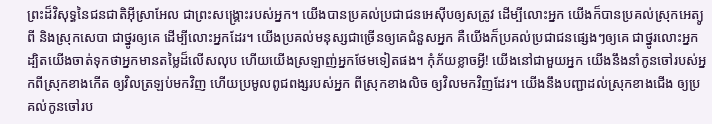ព្រះដ៏វិសុទ្ធនៃជនជាតិអ៊ីស្រាអែល ជាព្រះសង្គ្រោះរបស់អ្នក។ យើងបានប្រគល់ប្រជាជនអេស៊ីបឲ្យសត្រូវ ដើម្បីលោះអ្នក យើងក៏បានប្រគល់ស្រុកអេត្យូពី និងស្រុកសេបា ជាថ្នូរឲ្យគេ ដើម្បីលោះអ្នកដែរ។ យើងប្រគល់មនុស្សជាច្រើនឲ្យគេជំនួសអ្នក គឺយើងក៏ប្រគល់ប្រជាជនផ្សេងៗឲ្យគេ ជាថ្នូរលោះអ្នក ដ្បិតយើងចាត់ទុកថាអ្នកមានតម្លៃដ៏លើសលុប ហើយយើងស្រឡាញ់អ្នកថែមទៀតផង។ កុំភ័យខ្លាចអ្វី! យើងនៅជាមួយអ្នក យើងនឹងនាំកូនចៅរបស់អ្នកពីស្រុកខាងកើត ឲ្យវិលត្រឡប់មកវិញ ហើយប្រមូលពូជពង្សរបស់អ្នក ពីស្រុកខាងលិច ឲ្យវិលមកវិញដែរ។ យើងនឹងបញ្ជាដល់ស្រុកខាងជើង ឲ្យប្រគល់កូនចៅរប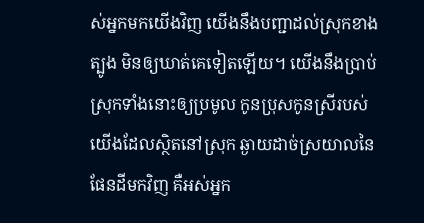ស់អ្នកមកយើងវិញ យើងនឹងបញ្ជាដល់ស្រុកខាងត្បូង មិនឲ្យឃាត់គេទៀតឡើយ។ យើងនឹងប្រាប់ស្រុកទាំងនោះឲ្យប្រមូល កូនប្រុសកូនស្រីរបស់យើងដែលស្ថិតនៅស្រុក ឆ្ងាយដាច់ស្រយាលនៃផែនដីមកវិញ គឺអស់អ្នក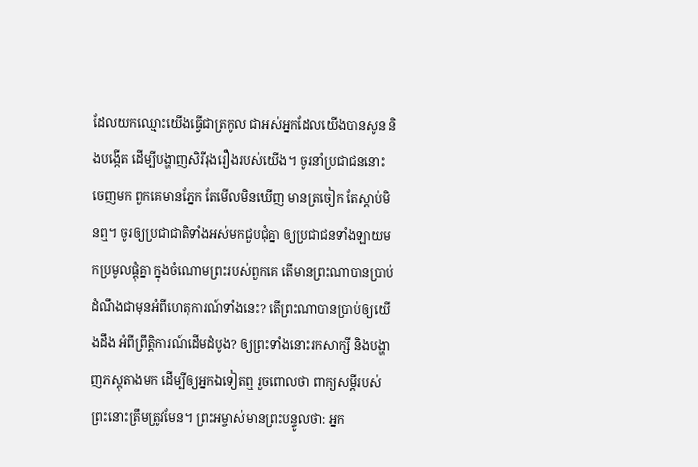ដែលយកឈ្មោះយើងធ្វើជាត្រកូល ជាអស់អ្នកដែលយើងបានសូន និងបង្កើត ដើម្បីបង្ហាញសិរីរុងរឿងរបស់យើង។ ចូរនាំប្រជាជននោះចេញមក ពួកគេមានភ្នែក តែមើលមិនឃើញ មានត្រចៀក តែស្ដាប់មិនឮ។ ចូរឲ្យប្រជាជាតិទាំងអស់មកជួបជុំគ្នា ឲ្យប្រជាជនទាំងឡាយមកប្រមូលផ្ដុំគ្នា ក្នុងចំណោមព្រះរបស់ពួកគេ តើមានព្រះណាបានប្រាប់ ដំណឹងជាមុនអំពីហេតុការណ៍ទាំងនេះ? តើព្រះណាបានប្រាប់ឲ្យយើងដឹង អំពីព្រឹត្តិការណ៍ដើមដំបូង? ឲ្យព្រះទាំងនោះរកសាក្សី និងបង្ហាញភស្ដុតាងមក ដើម្បីឲ្យអ្នកឯទៀតឮ រួចពោលថា ពាក្យសម្ដីរបស់ព្រះនោះត្រឹមត្រូវមែន។ ព្រះអម្ចាស់មានព្រះបន្ទូលថា: អ្នក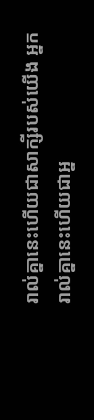រាល់គ្នានេះហើយជាសាក្សីរបស់យើង អ្នករាល់គ្នានេះហើយជាអ្ន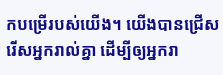កបម្រើរបស់យើង។ យើងបានជ្រើសរើសអ្នករាល់គ្នា ដើម្បីឲ្យអ្នករា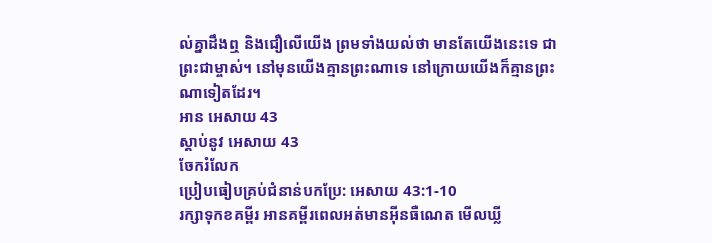ល់គ្នាដឹងឮ និងជឿលើយើង ព្រមទាំងយល់ថា មានតែយើងនេះទេ ជាព្រះជាម្ចាស់។ នៅមុនយើងគ្មានព្រះណាទេ នៅក្រោយយើងក៏គ្មានព្រះណាទៀតដែរ។
អាន អេសាយ 43
ស្ដាប់នូវ អេសាយ 43
ចែករំលែក
ប្រៀបធៀបគ្រប់ជំនាន់បកប្រែ: អេសាយ 43:1-10
រក្សាទុកខគម្ពីរ អានគម្ពីរពេលអត់មានអ៊ីនធឺណេត មើលឃ្លី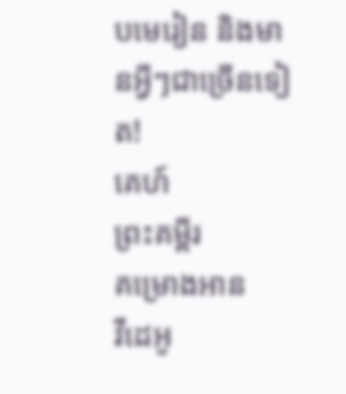បមេរៀន និងមានអ្វីៗជាច្រើនទៀត!
គេហ៍
ព្រះគម្ពីរ
គម្រោងអាន
វីដេអូ